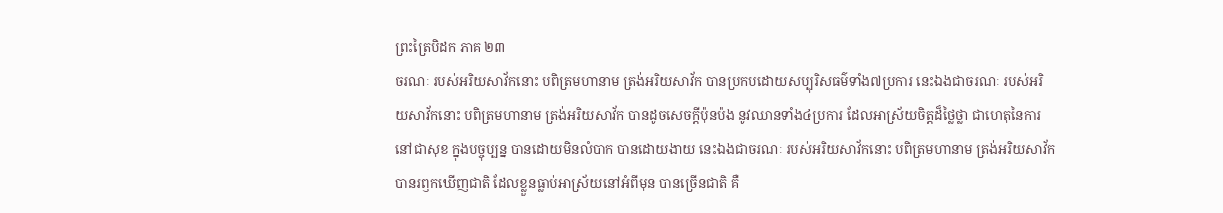ព្រះត្រៃបិដក ភាគ ២៣
ចរណៈ របស់អរិយសាវ័កនោះ បពិត្រមហានាម ត្រង់អរិយសាវ័ក បានប្រកបដោយសប្បុរិសធម៌ទាំង៧ប្រការ នេះឯងជាចរណៈ របស់អរិយសាវ័កនោះ បពិត្រមហានាម ត្រង់អរិយសាវ័ក បានដូចសេចក្តីប៉ុនប៉ង នូវឈានទាំង៤ប្រការ ដែលអាស្រ័យចិត្តដ៏ថ្លៃថ្លា ជាហេតុនៃការនៅជាសុខ ក្នុងបច្ចុប្បន្ន បានដោយមិនលំបាក បានដោយងាយ នេះឯងជាចរណៈ របស់អរិយសាវ័កនោះ បពិត្រមហានាម ត្រង់អរិយសាវ័ក បានរឭកឃើញជាតិ ដែលខ្លួនធ្លាប់អាស្រ័យនៅអំពីមុន បានច្រើនជាតិ គឺ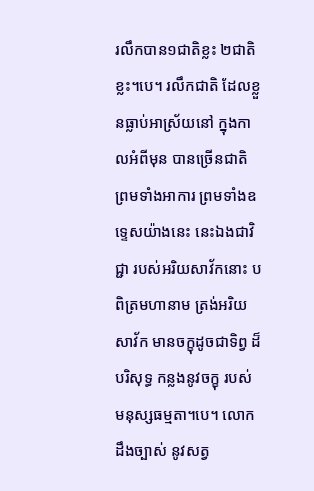រលឹកបាន១ជាតិខ្លះ ២ជាតិខ្លះ។បេ។ រលឹកជាតិ ដែលខ្លួនធ្លាប់អាស្រ័យនៅ ក្នុងកាលអំពីមុន បានច្រើនជាតិ ព្រមទាំងអាការ ព្រមទាំងឧទ្ទេសយ៉ាងនេះ នេះឯងជាវិជ្ជា របស់អរិយសាវ័កនោះ បពិត្រមហានាម ត្រង់អរិយសាវ័ក មានចក្ខុដូចជាទិព្វ ដ៏បរិសុទ្ធ កន្លងនូវចក្ខុ របស់មនុស្សធម្មតា។បេ។ លោកដឹងច្បាស់ នូវសត្វ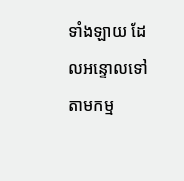ទាំងឡាយ ដែលអន្ទោលទៅតាមកម្ម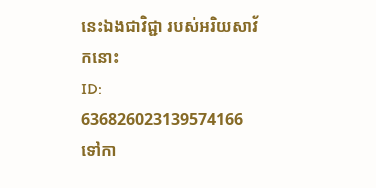នេះឯងជាវិជ្ជា របស់អរិយសាវ័កនោះ
ID: 636826023139574166
ទៅកា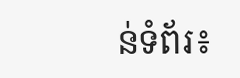ន់ទំព័រ៖